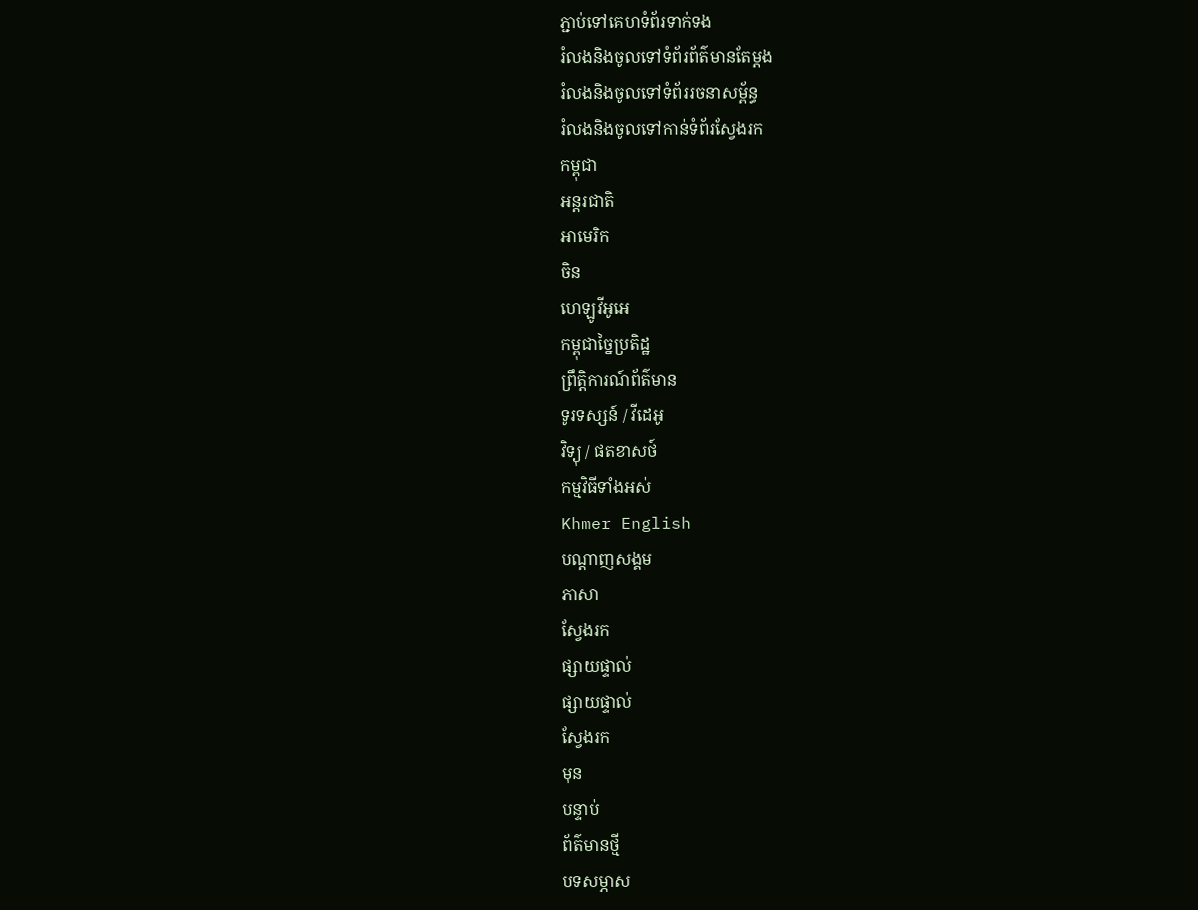ភ្ជាប់ទៅគេហទំព័រទាក់ទង
រំលងនិងចូលទៅទំព័រព័ត៌មានតែម្តង
រំលងនិងចូលទៅទំព័ររចនាសម្ព័ន្ធ
រំលងនិងចូលទៅកាន់ទំព័រស្វែងរក
កម្ពុជា
អន្តរជាតិ
អាមេរិក
ចិន
ហេឡូវីអូអេ
កម្ពុជាច្នៃប្រតិដ្ឋ
ព្រឹត្តិការណ៍ព័ត៌មាន
ទូរទស្សន៍ / វីដេអូ
វិទ្យុ / ផតខាសថ៍
កម្មវិធីទាំងអស់
Khmer English
បណ្តាញសង្គម
ភាសា
ស្វែងរក
ផ្សាយផ្ទាល់
ផ្សាយផ្ទាល់
ស្វែងរក
មុន
បន្ទាប់
ព័ត៌មានថ្មី
បទសម្ភាស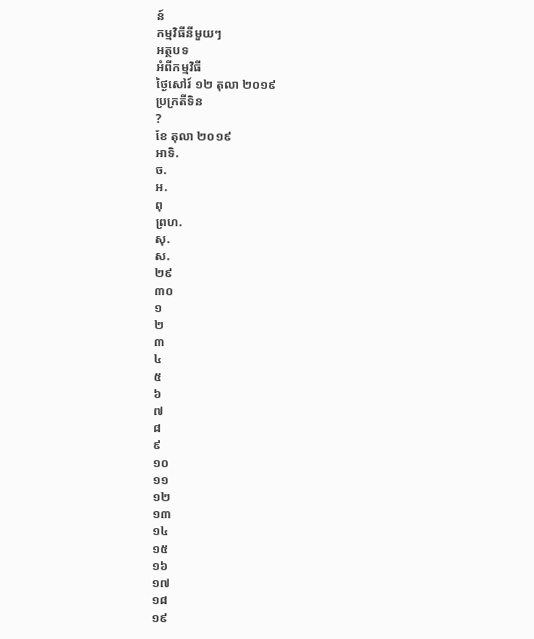ន៍
កម្មវិធីនីមួយៗ
អត្ថបទ
អំពីកម្មវិធី
ថ្ងៃសៅរ៍ ១២ តុលា ២០១៩
ប្រក្រតីទិន
?
ខែ តុលា ២០១៩
អាទិ.
ច.
អ.
ពុ
ព្រហ.
សុ.
ស.
២៩
៣០
១
២
៣
៤
៥
៦
៧
៨
៩
១០
១១
១២
១៣
១៤
១៥
១៦
១៧
១៨
១៩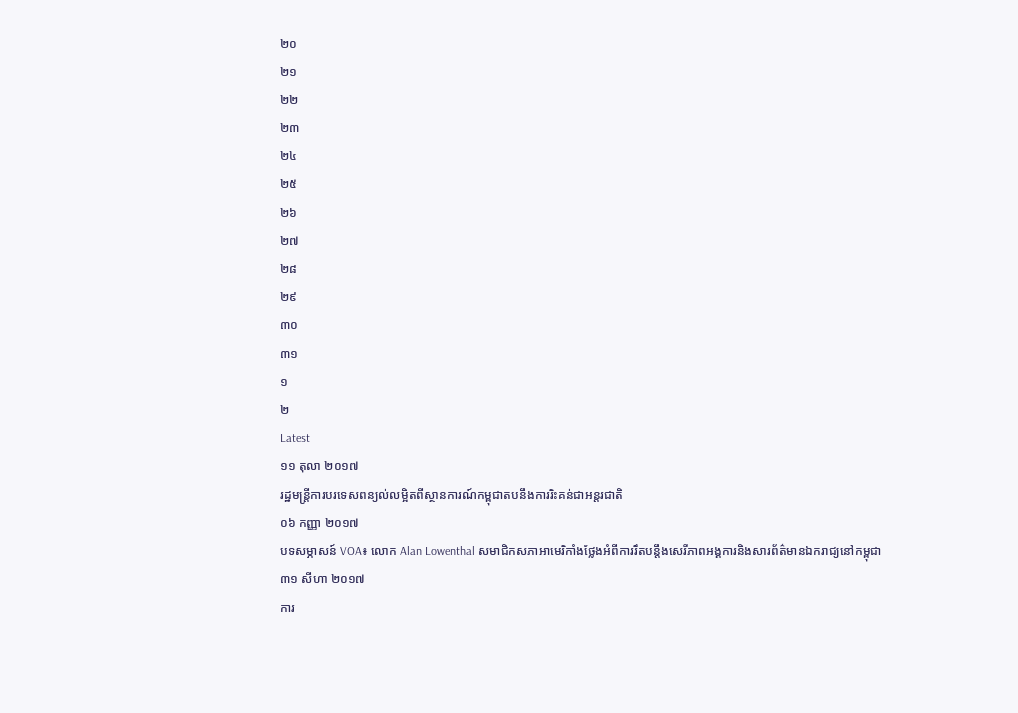២០
២១
២២
២៣
២៤
២៥
២៦
២៧
២៨
២៩
៣០
៣១
១
២
Latest
១១ តុលា ២០១៧
រដ្ឋមន្ត្រីការបរទេសពន្យល់លម្អិតពីស្ថានការណ៍កម្ពុជាតបនឹងការរិះគន់ជាអន្តរជាតិ
០៦ កញ្ញា ២០១៧
បទសម្ភាសន៍ VOA៖ លោក Alan Lowenthal សមាជិកសភាអាមេរិកាំងថ្លែងអំពីការរឹតបន្តឹងសេរីភាពអង្គការនិងសារព័ត៌មានឯករាជ្យនៅកម្ពុជា
៣១ សីហា ២០១៧
ការ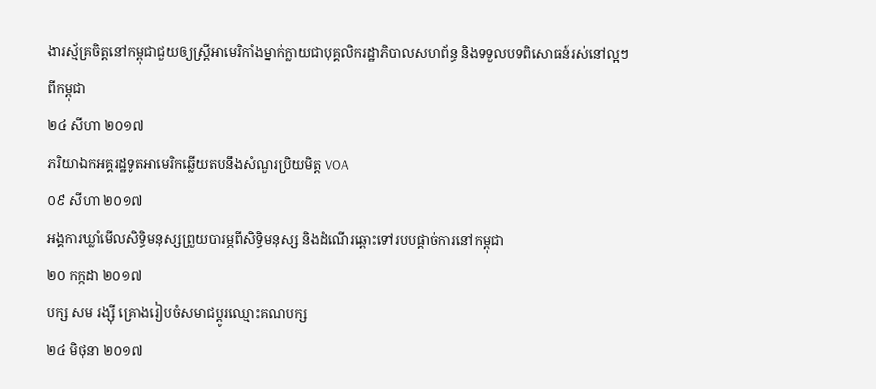ងារស្ម័គ្រចិត្តនៅកម្ពុជាជួយឲ្យស្ដ្រីអាមេរិកាំងម្នាក់ក្លាយជាបុគ្គលិករដ្ឋាភិបាលសហព័ន្ធ និងទទួលបទពិសោធន៍រស់នៅល្អៗពីកម្ពុជា
២៤ សីហា ២០១៧
ភរិយាឯកអគ្គរដ្ឋទូតអាមេរិកឆ្លើយតបនឹងសំណួរប្រិយមិត្ត VOA
០៩ សីហា ២០១៧
អង្គការឃ្លាំមើលសិទ្ធិមនុស្សព្រួយបារម្ភពីសិទ្ធិមនុស្ស និងដំណើរឆ្ពោះទៅរបបផ្តាច់ការនៅកម្ពុជា
២០ កក្កដា ២០១៧
បក្ស សម រង្ស៊ី គ្រោងរៀបចំសមាជប្ដូរឈ្មោះគណបក្ស
២៤ មិថុនា ២០១៧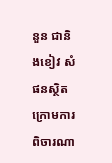នួន ជានិងខៀវ សំផនស្ថិតក្រោមការពិចារណា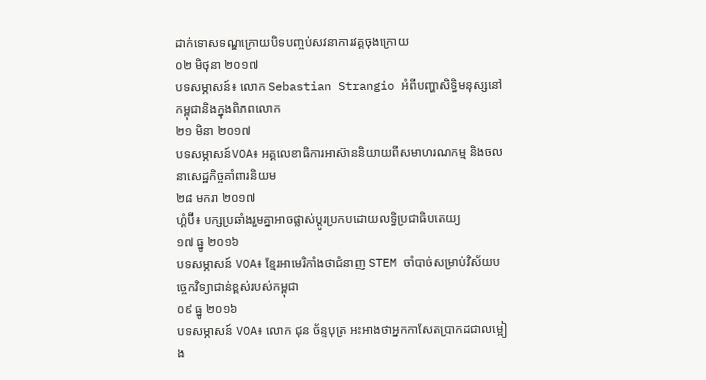ដាក់ទោសទណ្ឌក្រោយបិទបញ្ចប់សវនាការវគ្គចុងក្រោយ
០២ មិថុនា ២០១៧
បទសម្ភាសន៍៖ លោក Sebastian Strangio អំពីបញ្ហាសិទ្ធិមនុស្សនៅកម្ពុជានិងក្នុងពិភពលោក
២១ មិនា ២០១៧
បទសម្ភាសន៍VOA៖ អគ្គលេខាធិការអាស៊ាននិយាយពីសមាហរណកម្ម និងចលនាសេដ្ឋកិច្ចគាំពារនិយម
២៨ មករា ២០១៧
ហ្គំប៊ី៖ បក្សប្រឆាំងរួមគ្នាអាចផ្លាស់ប្តូរប្រកបដោយលទ្ធិប្រជាធិបតេយ្យ
១៧ ធ្នូ ២០១៦
បទសម្ភាសន៍ VOA៖ ខ្មែរអាមេរិកាំងថាជំនាញ STEM ចាំបាច់សម្រាប់វិស័យបច្ចេកវិទ្យាជាន់ខ្ពស់របស់កម្ពុជា
០៩ ធ្នូ ២០១៦
បទសម្ភាសន៍ VOA៖ លោក ជុន ច័ន្ទបុត្រ អះអាងថាអ្នកកាសែតប្រាកដជាលម្អៀង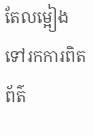តែលម្អៀងទៅរកការពិត
ព័ត៌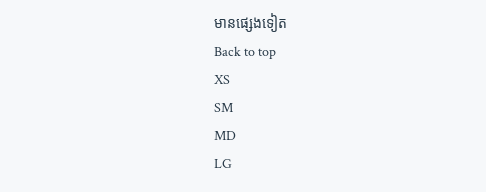មានផ្សេងទៀត
Back to top
XS
SM
MD
LG